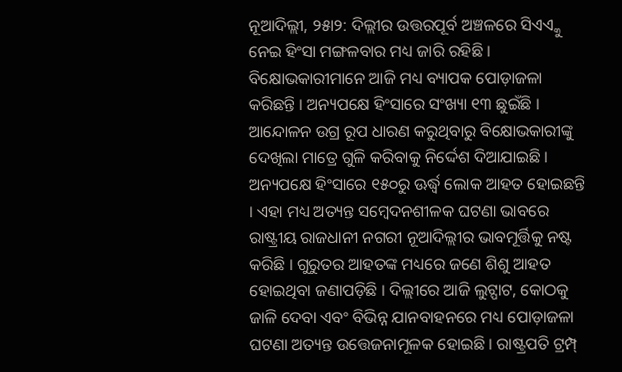ନୂଆଦିଲ୍ଲୀ, ୨୫ା୨: ଦିଲ୍ଲୀର ଉତ୍ତରପୂର୍ବ ଅଞ୍ଚଳରେ ସିଏଏ୍କୁ ନେଇ ହିଂସା ମଙ୍ଗଳବାର ମଧ୍ୟ ଜାରି ରହିଛି । ବିକ୍ଷୋଭକାରୀମାନେ ଆଜି ମଧ୍ୟ ବ୍ୟାପକ ପୋଡ଼ାଜଳା କରିଛନ୍ତି । ଅନ୍ୟପକ୍ଷେ ହିଂସାରେ ସଂଖ୍ୟା ୧୩ ଛୁଇଁଛି । ଆନ୍ଦୋଳନ ଉଗ୍ର ରୂପ ଧାରଣ କରୁଥିବାରୁ ବିକ୍ଷୋଭକାରୀଙ୍କୁ ଦେଖିଲା ମାତ୍ରେ ଗୁଳି କରିବାକୁ ନିର୍ଦ୍ଦେଶ ଦିଆଯାଇଛି ।
ଅନ୍ୟପକ୍ଷେ ହିଂସାରେ ୧୫୦ରୁ ଊର୍ଦ୍ଧ୍ୱ ଲୋକ ଆହତ ହୋଇଛନ୍ତି । ଏହା ମଧ୍ୟ ଅତ୍ୟନ୍ତ ସମ୍ବେଦନଶୀଳକ ଘଟଣା ଭାବରେ ରାଷ୍ଟ୍ରୀୟ ରାଜଧାନୀ ନଗରୀ ନୂଆଦିଲ୍ଲୀର ଭାବମୂର୍ତ୍ତିକୁ ନଷ୍ଟ କରିଛି । ଗୁରୁତର ଆହତଙ୍କ ମଧ୍ୟରେ ଜଣେ ଶିଶୁ ଆହତ ହୋଇଥିବା ଜଣାପଡ଼ିଛି । ଦିଲ୍ଲୀରେ ଆଜି ଲୁଟ୍ପାଟ, କୋଠକୁ ଜାଳି ଦେବା ଏବଂ ବିଭିନ୍ନ ଯାନବାହନରେ ମଧ୍ୟ ପୋଡ଼ାଜଳା ଘଟଣା ଅତ୍ୟନ୍ତ ଉତ୍ତେଜନାମୂଳକ ହୋଇଛି । ରାଷ୍ଟ୍ରପତି ଟ୍ରମ୍ପ୍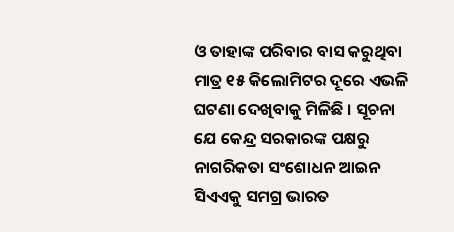ଓ ତାହାଙ୍କ ପରିବାର ବାସ କରୁଥିବା ମାତ୍ର ୧୫ କିଲୋମିଟର ଦୂରେ ଏଭଳି ଘଟଣା ଦେଖିବାକୁ ମିଳିଛି । ସୂଚନା ଯେ କେନ୍ଦ୍ର ସରକାରଙ୍କ ପକ୍ଷରୁ ନାଗରିକତା ସଂଶୋଧନ ଆଇନ ସିଏଏକୁ ସମଗ୍ର ଭାରତ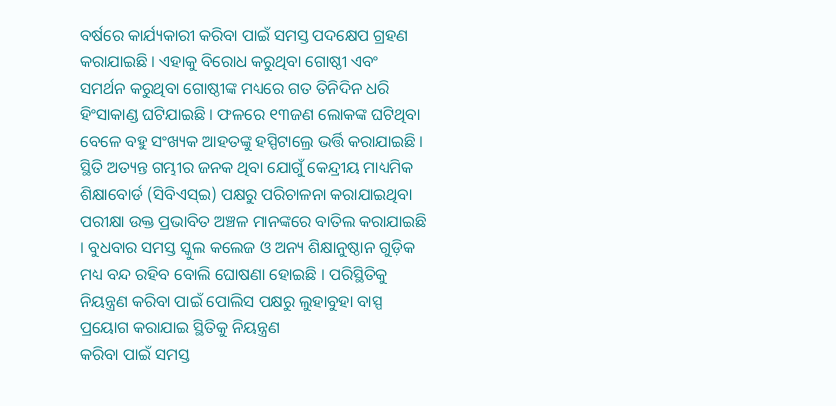ବର୍ଷରେ କାର୍ଯ୍ୟକାରୀ କରିବା ପାଇଁ ସମସ୍ତ ପଦକ୍ଷେପ ଗ୍ରହଣ କରାଯାଇଛି । ଏହାକୁ ବିରୋଧ କରୁଥିବା ଗୋଷ୍ଠୀ ଏବଂ ସମର୍ଥନ କରୁଥିବା ଗୋଷ୍ଠୀଙ୍କ ମଧ୍ୟରେ ଗତ ତିନିଦିନ ଧରି ହିଂସାକାଣ୍ଡ ଘଟିଯାଇଛି । ଫଳରେ ୧୩ଜଣ ଲୋକଙ୍କ ଘଟିଥିବା ବେଳେ ବହୁ ସଂଖ୍ୟକ ଆହତଙ୍କୁ ହସ୍ପିଟାଲ୍ରେ ଭର୍ତ୍ତି କରାଯାଇଛି । ସ୍ଥିତି ଅତ୍ୟନ୍ତ ଗମ୍ଭୀର ଜନକ ଥିବା ଯୋଗୁଁ କେନ୍ଦ୍ରୀୟ ମାଧ୍ୟମିକ ଶିକ୍ଷାବୋର୍ଡ (ସିବିଏସ୍ଇ) ପକ୍ଷରୁ ପରିଚାଳନା କରାଯାଇଥିବା ପରୀକ୍ଷା ଉକ୍ତ ପ୍ରଭାବିତ ଅଞ୍ଚଳ ମାନଙ୍କରେ ବାତିଲ କରାଯାଇଛି । ବୁଧବାର ସମସ୍ତ ସ୍କୁଲ କଲେଜ ଓ ଅନ୍ୟ ଶିକ୍ଷାନୁଷ୍ଠାନ ଗୁଡ଼ିକ ମଧ୍ୟ ବନ୍ଦ ରହିବ ବୋଲି ଘୋଷଣା ହୋଇଛି । ପରିସ୍ଥିତିକୁ ନିୟନ୍ତ୍ରଣ କରିବା ପାଇଁ ପୋଲିସ ପକ୍ଷରୁ ଲୁହାବୁହା ବାସ୍ପ ପ୍ରୟୋଗ କରାଯାଇ ସ୍ଥିତିକୁ ନିୟନ୍ତ୍ରଣ
କରିବା ପାଇଁ ସମସ୍ତ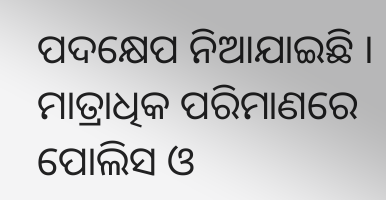ପଦକ୍ଷେପ ନିଆଯାଇଛି । ମାତ୍ରାଧିକ ପରିମାଣରେ ପୋଲିସ ଓ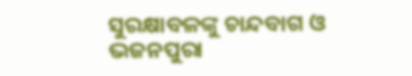ସୁରକ୍ଷାବଳଙ୍କୁ ଚାନ୍ଦବାଗ ଓ ଭଜନପୁରା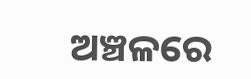ଅଞ୍ଚଳରେ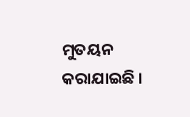ମୁତୟନ କରାଯାଇଛି ।